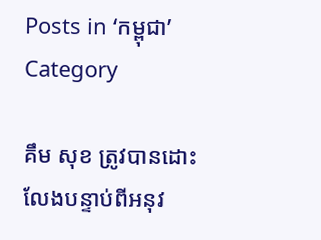Posts in ‘កម្ពុជា’ Category

គឹម សុខ ត្រូវបានដោះលែងបន្ទាប់ពីអនុវ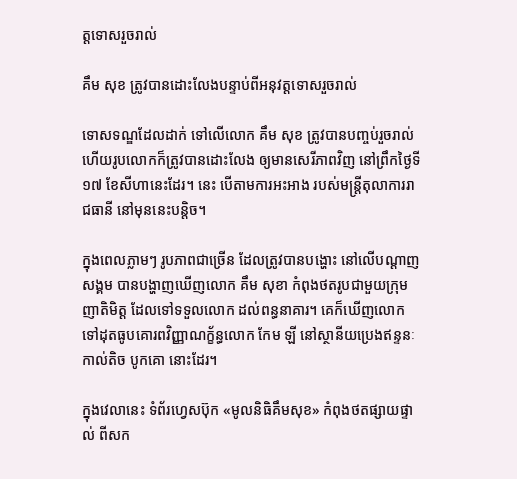ត្តទោសរួចរាល់

គឹម សុខ ត្រូវបានដោះលែងបន្ទាប់ពីអនុវត្តទោសរួចរាល់

ទោសទណ្ឌដែលដាក់ ទៅលើលោក គឹម សុខ ត្រូវបានបញ្ចប់រួចរាល់ ហើយរូបលោកក៏ត្រូវបានដោះលែង ឲ្យមានសេរីភាពវិញ នៅព្រឹកថ្ងៃទី១៧ ខែសីហានេះដែរ។ នេះ បើតាមការអះអាង របស់មន្ត្រីតុលាការរាជធានី នៅមុននេះបន្តិច។

ក្នុងពេលភ្លាមៗ រូបភាពជាច្រើន ដែលត្រូវបានបង្ហោះ នៅលើបណ្ដាញសង្គម បានបង្ហាញឃើញលោក គឹម សុខា កំពុងថតរូបជាមួយក្រុមញាតិមិត្ត ដែលទៅទទួលលោក ដល់ពន្ធនាគារ។ គេក៏ឃើញលោក ទៅដុតធូបគោរពវិញ្ញាណក្ខ័ន្ធលោក កែម ឡី នៅស្ថានីយប្រេងឥន្ទនៈ កាល់តិច បូកគោ នោះដែរ។

ក្នុងវេលានេះ ទំព័រហ្វេសប៊ុក «មូលនិធិគឹមសុខ» កំពុងថតផ្សាយផ្ទាល់ ពីសក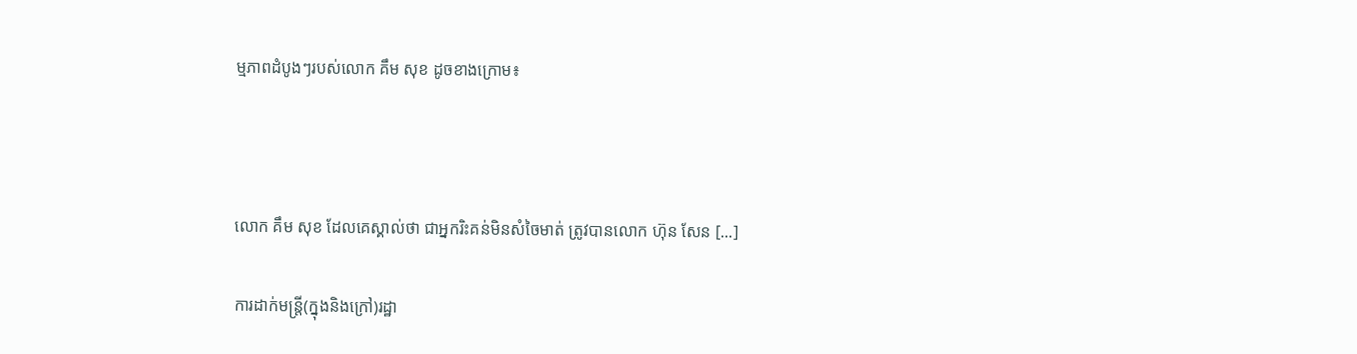ម្មភាពដំបូងៗរបស់លោក គឹម សុខ ដូចខាងក្រោម៖



លោក គឹម សុខ ដែលគេស្គាល់ថា ជាអ្នករិះគន់មិនសំចៃមាត់ ត្រូវបានលោក ហ៊ុន សែន [...]

ការដាក់មន្ត្រី(ក្នុងនិងក្រៅ)រដ្ឋា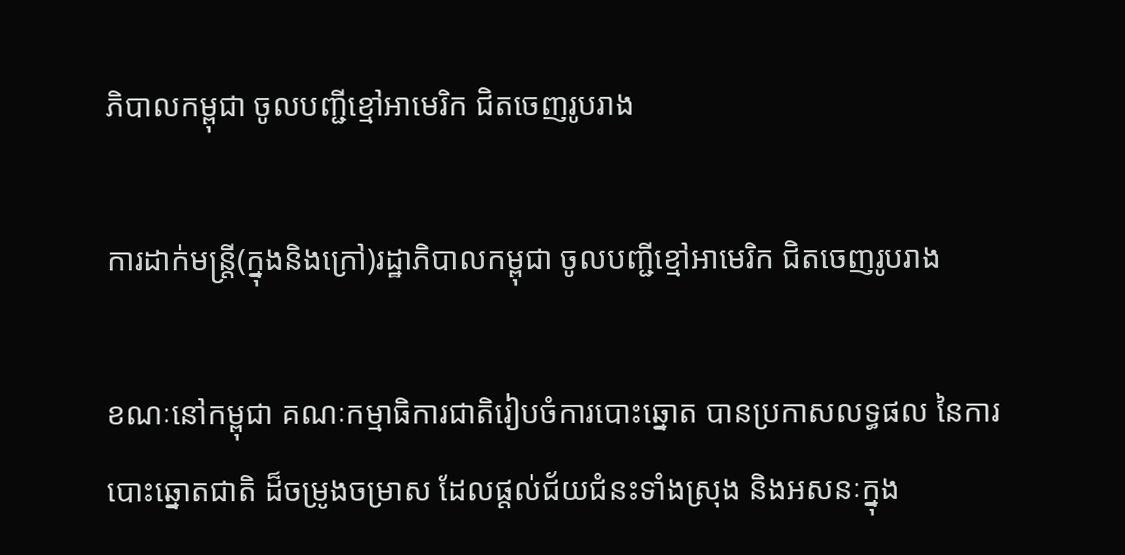ភិបាលកម្ពុជា ចូលបញ្ជីខ្មៅអាមេរិក ជិតចេញរូបរាង

ការដាក់មន្ត្រី(ក្នុងនិងក្រៅ)រដ្ឋាភិបាលកម្ពុជា ចូលបញ្ជីខ្មៅអាមេរិក ជិតចេញរូបរាង

ខណៈនៅកម្ពុជា គណៈកម្មាធិការជាតិរៀបចំការបោះឆ្នោត បានប្រកាសលទ្ធផល នៃការបោះឆ្នោតជាតិ ដ៏ចម្រូងចម្រាស ដែលផ្ដល់ជ័យជំនះទាំងស្រុង និងអសនៈក្នុង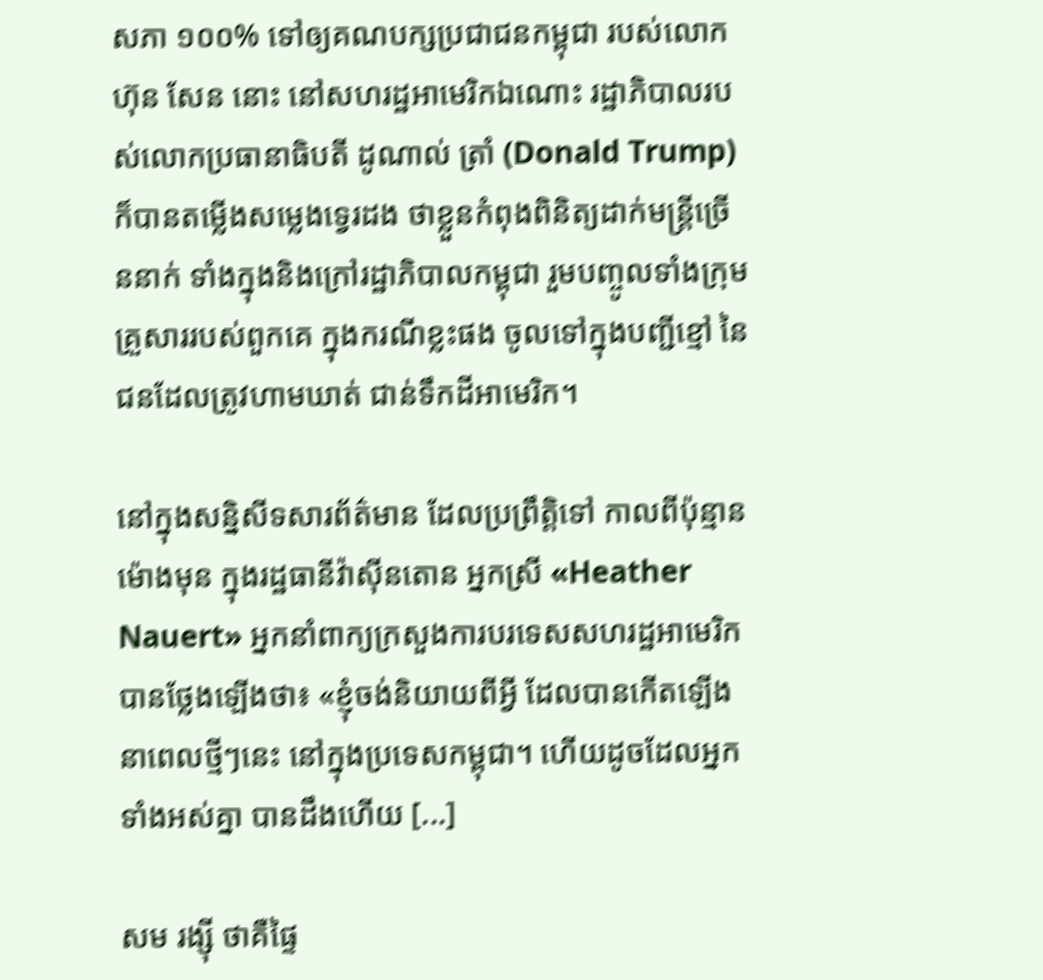សភា ១០០% ទៅឲ្យគណបក្សប្រជាជនកម្ពុជា របស់លោក ហ៊ុន សែន នោះ នៅសហរដ្ឋអាមេរិកឯណោះ រដ្ឋាភិបាលរបស់លោកប្រធានាធិបតី ដូណាល់ ត្រាំ (Donald Trump) ក៏បានតម្លើងសម្លេងទ្វេរដង ថាខ្លួនកំពុងពិនិត្យដាក់មន្ត្រីច្រើននាក់ ទាំងក្នុងនិងក្រៅរដ្ឋាភិបាលកម្ពុជា រួមបញ្ចូលទាំងក្រុមគ្រួសាររបស់ពួកគេ ក្នុងករណីខ្លះផង ចូលទៅក្នុងបញ្ជីខ្មៅ នៃជនដែលត្រូវហាមឃាត់ ជាន់ទឹកដីអាមេរិក។

នៅក្នុងសន្និសីទសារព័ត៌មាន ដែលប្រព្រឹត្តិទៅ កាលពីប៉ុន្មានម៉ោងមុន ក្នុងរដ្ឋធានីវ៉ាស៊ីនតោន អ្នកស្រី «Heather Nauert» អ្នកនាំពាក្យក្រសួងការបរទេសសហរដ្ឋអាមេរិក បានថ្លែងឡើងថា៖ «ខ្ញុំចង់និយាយពីអ្វី ដែលបានកើតឡើង នាពេលថ្មីៗនេះ នៅក្នុងប្រទេសកម្ពុជា។ ហើយដូចដែលអ្នកទាំងអស់គ្នា បានដឹងហើយ [...]

សម រង្ស៊ី ថាគឺផ្ទៃ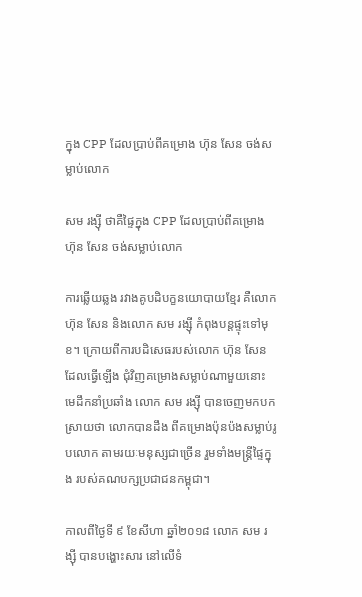ក្នុង CPP ដែលប្រាប់ពីគម្រោង ហ៊ុន សែន ចង់សម្លាប់លោក

សម រង្ស៊ី ថាគឺផ្ទៃក្នុង CPP ដែលប្រាប់ពីគម្រោង ហ៊ុន សែន ចង់សម្លាប់លោក

ការឆ្លើយឆ្លង រវាងគូបដិបក្ខនយោបាយខ្មែរ គឺលោក ហ៊ុន សែន និងលោក សម រង្ស៊ី កំពុងបន្តផ្ទុះទៅមុខ។ ក្រោយពីការបដិសេធរបស់លោក ហ៊ុន សែន ដែលធ្វើឡើង ជុំវិញគម្រោងសម្លាប់ណាមួយនោះ មេដឹកនាំប្រឆាំង លោក សម រង្ស៊ី បានចេញមកបកស្រាយថា លោកបានដឹង ពីគម្រោងប៉ុនប៉ងសម្លាប់រូបលោក តាមរយៈមនុស្សជាច្រើន រួមទាំងមន្ត្រីផ្ទៃក្នុង របស់គណបក្សប្រជាជនកម្ពុជា។

កាលពីថ្ងៃទី ៩ ខែសីហា ឆ្នាំ២០១៨ លោក សម រង្ស៊ី បានបង្ហោះសារ នៅលើទំ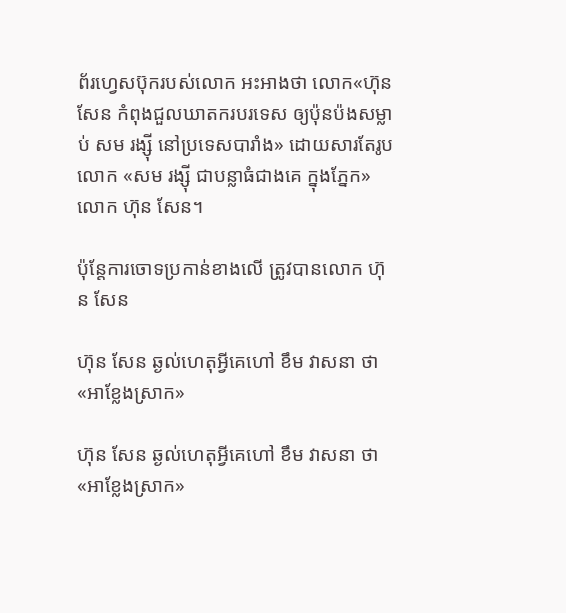ព័រហ្វេសប៊ុករបស់លោក អះអាងថា លោក«ហ៊ុន សែន កំពុងជួលឃាតករបរទេស ឲ្យប៉ុនប៉ងសម្លាប់ សម រង្ស៊ី នៅប្រទេសបារាំង» ដោយសារតែរូបលោក «សម រង្ស៊ី ជាបន្លាធំជាងគេ ក្នុងភ្នែក»លោក ហ៊ុន សែន។

ប៉ុន្តែការចោទប្រកាន់ខាងលើ ត្រូវបានលោក ហ៊ុន សែន

ហ៊ុន សែន ឆ្ងល់ហេតុអ្វីគេហៅ ខឹម វាសនា ថា«អាខ្លែងស្រាក»

ហ៊ុន សែន ឆ្ងល់ហេតុអ្វីគេហៅ ខឹម វាសនា ថា«អាខ្លែងស្រាក»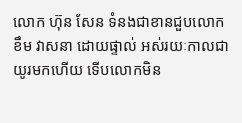លោក ហ៊ុន សែន ទំនងជាខានជួបលោក ខឹម វាសនា ដោយផ្ទាល់ អស់រយៈកាលជាយូរមកហើយ ទើបលោកមិន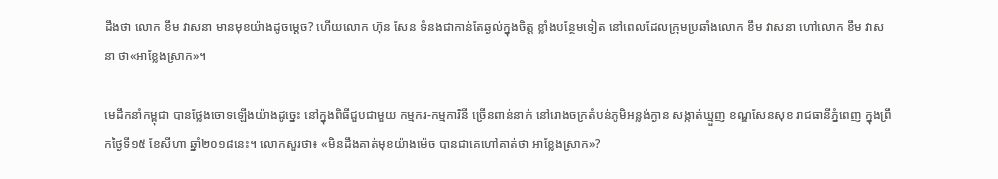ដឹងថា លោក ខឹម វាសនា មានមុខយ៉ាងដូចម្ដេច? ហើយលោក ហ៊ុន សែន ទំនងជាកាន់តែឆ្ងល់ក្នុងចិត្ត ខ្លាំងបន្ថែមទៀត នៅពេលដែលក្រុមប្រឆាំងលោក ខឹម វាសនា ហៅលោក ខឹម វាសនា ថា«អាខ្លែងស្រាក»។

មេដឹកនាំកម្ពុជា បានថ្លែងចោទឡើងយ៉ាងដូច្នេះ នៅក្នុងពិធីជួបជាមួយ កម្មករ-កម្មការិនី ច្រើនពាន់នាក់ នៅរោងចក្រតំបន់ភូមិអន្លង់ក្ងាន សង្កាត់ឃ្មួញ ខណ្ឌសែនសុខ រាជធានីភ្នំពេញ ក្នុងព្រឹកថ្ងៃទី១៥ ខែសីហា ឆ្នាំ២០១៨នេះ។ លោកសួរថា៖ «មិនដឹងគាត់មុខយ៉ាងម៉េច បានជាគេហៅគាត់ថា អាខ្លែងស្រាក»?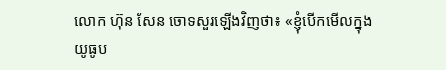លោក ហ៊ុន សែន ចោទសួរឡើងវិញថា៖ «ខ្ញុំបើកមើលក្នុងយូធូប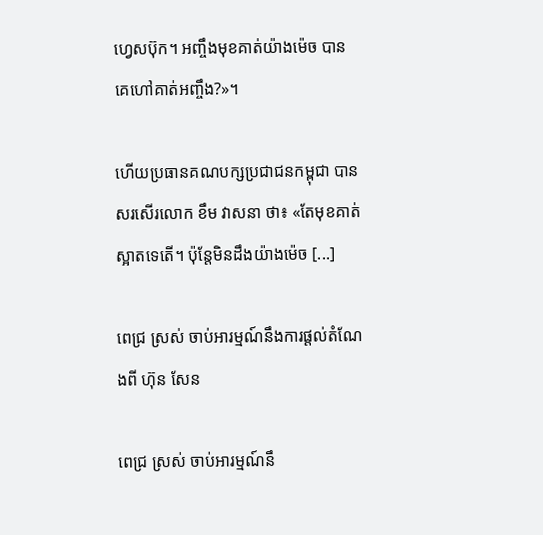ហ្វេសប៊ុក។ អញ្ចឹងមុខគាត់យ៉ាងម៉េច បានគេហៅគាត់អញ្ចឹង?»។

ហើយប្រធានគណបក្សប្រជាជនកម្ពុជា បានសរសើរលោក ខឹម វាសនា ថា៖ «តែមុខគាត់ស្អាតទេតើ។ ប៉ុន្តែមិនដឹងយ៉ាងម៉េច [...]

ពេជ្រ ស្រស់ ចាប់អារម្មណ៍នឹងការផ្ដល់តំណែងពី ហ៊ុន សែន

ពេជ្រ ស្រស់ ចាប់អារម្មណ៍នឹ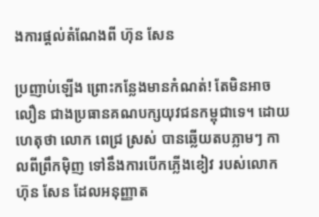ងការផ្ដល់តំណែងពី ហ៊ុន សែន

ប្រញាប់ឡើង ព្រោះកន្លែងមានកំណត់! តែមិនអាចលឿន ជាងប្រធានគណបក្សយុវជនកម្ពុជាទេ។ ដោយហេតុថា លោក ពេជ្រ ស្រស់ បានឆ្លើយតបភ្លាមៗ កាលពីព្រឹកម៉ិញ ទៅនឹងការបើកភ្លើងខៀវ របស់លោក ហ៊ុន សែន ដែលអនុញ្ញាត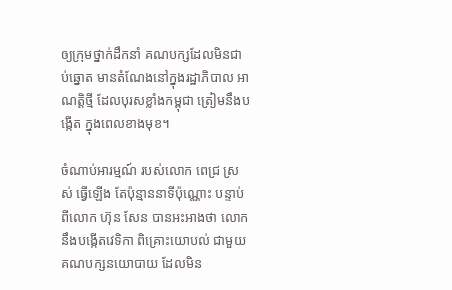ឲ្យក្រុមថ្នាក់ដឹកនាំ គណបក្សដែលមិនជាប់ឆ្នោត មានតំណែងនៅក្នុងរដ្ឋាភិបាល អាណត្តិថ្មី ដែលបុរសខ្លាំងកម្ពុជា ត្រៀមនឹងបង្កើត ក្នុងពេលខាងមុខ។

ចំណាប់អារម្មណ៍ របស់លោក ពេជ្រ ស្រស់ ធ្វើឡើង តែប៉ុន្មាននាទីប៉ុណ្ណោះ បន្ទាប់ពីលោក ហ៊ុន សែន បានអះអាងថា លោកនឹងបង្កើតវេទិកា ពិគ្រោះយោបល់ ជាមួយគណបក្សនយោបាយ ដែលមិន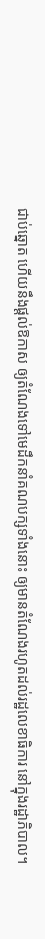ជាប់ឆ្នោត ហើយនឹងផ្ដល់ឱកាស ឲ្យតំណែងទៅមេដឹកនាំគណបក្សទាំងនោះ ឲ្យមានតំណែងរហូតដល់រដ្ឋលេខាធិការ នៅក្នុងរដ្ឋាភិបាល។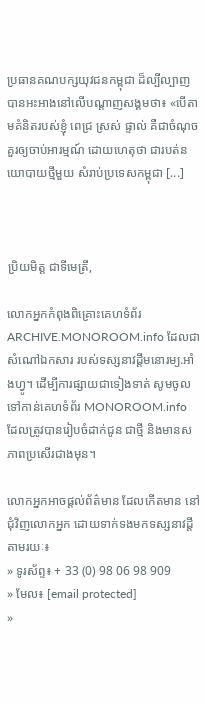ប្រធានគណបក្សយុវជនកម្ពុជា ដ៏ល្បីល្បាញ បានអះអាងនៅលើបណ្ដាញសង្គមថា៖ «បើតាមគំនិតរបស់ខ្ញុំ ពេជ្រ ស្រស់ ផ្ទាល់ គឺជាចំណុចគួរឲ្យចាប់អារម្មណ៍ ដោយហេតុថា ជារបត់នយោបាយថ្មីមួយ សំរាប់ប្រទេសកម្ពុជា [...]



ប្រិយមិត្ត ជាទីមេត្រី,

លោកអ្នកកំពុងពិគ្រោះគេហទំព័រ ARCHIVE.MONOROOM.info ដែលជាសំណៅឯកសារ របស់ទស្សនាវដ្ដីមនោរម្យ.អាំងហ្វូ។ ដើម្បីការផ្សាយជាទៀងទាត់ សូមចូលទៅកាន់គេហទំព័រ MONOROOM.info ដែលត្រូវបានរៀបចំដាក់ជូន ជាថ្មី និងមានសភាពប្រសើរជាងមុន។

លោកអ្នកអាចផ្ដល់ព័ត៌មាន ដែលកើតមាន នៅជុំវិញលោកអ្នក ដោយទាក់ទងមកទស្សនាវដ្ដី តាមរយៈ៖
» ទូរស័ព្ទ៖ + 33 (0) 98 06 98 909
» មែល៖ [email protected]
»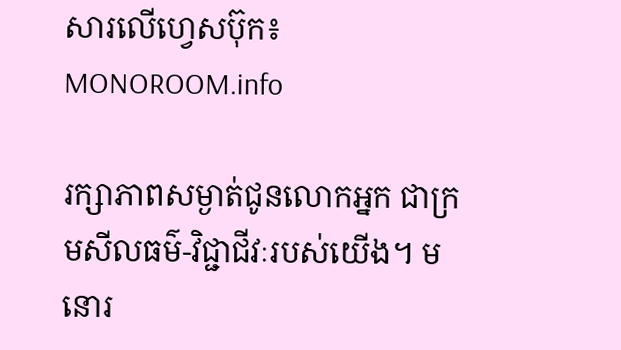សារលើហ្វេសប៊ុក៖ MONOROOM.info

រក្សាភាពសម្ងាត់ជូនលោកអ្នក ជាក្រមសីលធម៌-វិជ្ជាជីវៈរបស់យើង។ មនោរ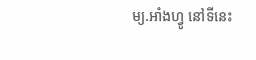ម្យ.អាំងហ្វូ នៅទីនេះ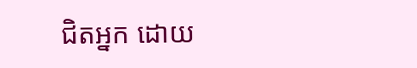ជិតអ្នក ដោយ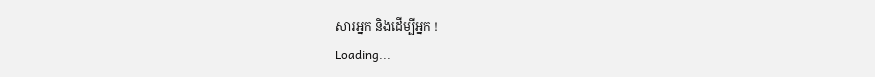សារអ្នក និងដើម្បីអ្នក !
Loading...